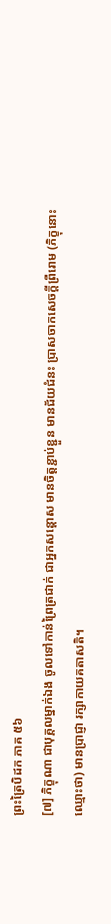ព្រះត្រៃបិដក ភាគ ៥៦
[៧] ភិក្ខុណា ជាបុគ្គលម្នាក់ឯង ចូលទៅកាន់ព្រៃត្រជាក់ ជាអ្នកសន្តោស មានចិត្តខ្ជាប់ខ្ជួន មានជ័យជំនះ ប្រាសចាកសេចក្តីព្រឺរោម (ភិក្ខុនោះ ឈ្មោះថា) មានប្រាជ្ញា រក្សាកាយគតាសតិ។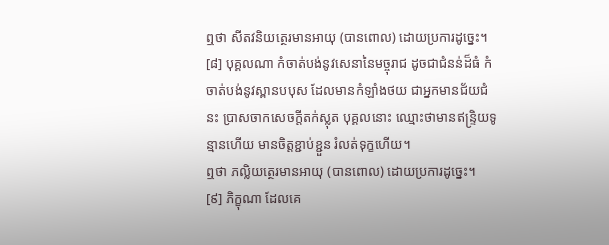ឮថា សីតវនិយត្ថេរមានអាយុ (បានពោល) ដោយប្រការដូច្នេះ។
[៨] បុគ្គលណា កំចាត់បង់នូវសេនានៃមច្ចុរាជ ដូចជាជំនន់ដ៏ធំ កំចាត់បង់នូវស្ពានបបុស ដែលមានកំឡាំងថយ ជាអ្នកមានជ័យជំនះ ប្រាសចាកសេចក្តីតក់ស្លុត បុគ្គលនោះ ឈ្មោះថាមានឥន្ទ្រិយទូន្មានហើយ មានចិត្តខ្ជាប់ខ្ជួន រំលត់ទុក្ខហើយ។
ឮថា ភល្លិយត្ថេរមានអាយុ (បានពោល) ដោយប្រការដូច្នេះ។
[៩] ភិក្ខុណា ដែលគេ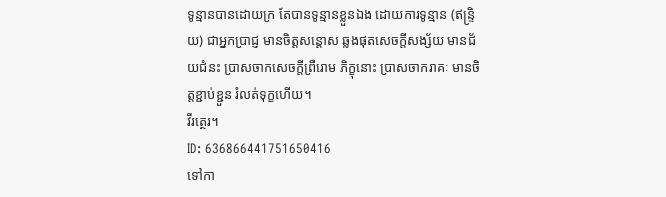ទូន្មានបានដោយក្រ តែបានទូន្មានខ្លួនឯង ដោយការទូន្មាន (ឥន្ទ្រិយ) ជាអ្នកប្រាជ្ញ មានចិត្តសន្តោស ឆ្លងផុតសេចក្តីសង្ស័យ មានជ័យជំនះ ប្រាសចាកសេចក្តីព្រឺរោម ភិក្ខុនោះ ប្រាសចាករាគៈ មានចិត្តខ្ជាប់ខ្ជួន រំលត់ទុក្ខហើយ។
វីរត្ថេរ។
ID: 636866441751650416
ទៅកា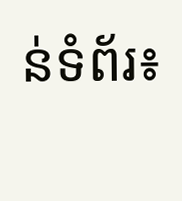ន់ទំព័រ៖